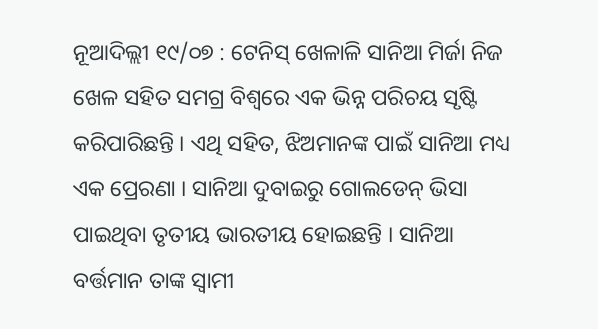ନୂଆଦିଲ୍ଲୀ ୧୯/୦୭ : ଟେନିସ୍ ଖେଳାଳି ସାନିଆ ମିର୍ଜା ନିଜ ଖେଳ ସହିତ ସମଗ୍ର ବିଶ୍ୱରେ ଏକ ଭିନ୍ନ ପରିଚୟ ସୃଷ୍ଟି କରିପାରିଛନ୍ତି । ଏଥି ସହିତ, ଝିଅମାନଙ୍କ ପାଇଁ ସାନିଆ ମଧ୍ୟ ଏକ ପ୍ରେରଣା । ସାନିଆ ଦୁବାଇରୁ ଗୋଲଡେନ୍ ଭିସା ପାଇଥିବା ତୃତୀୟ ଭାରତୀୟ ହୋଇଛନ୍ତି । ସାନିଆ ବର୍ତ୍ତମାନ ତାଙ୍କ ସ୍ୱାମୀ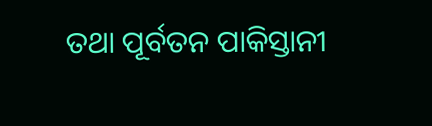ତଥା ପୂର୍ବତନ ପାକିସ୍ତାନୀ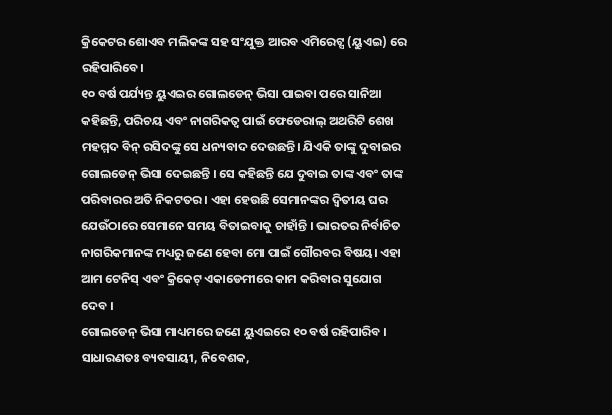କ୍ରିକେଟର ଶୋଏବ ମଲିକଙ୍କ ସହ ସଂଯୁକ୍ତ ଆରବ ଏମିରେଟ୍ସ (ୟୁଏଇ) ରେ ରହିପାରିବେ।
୧୦ ବର୍ଷ ପର୍ଯ୍ୟନ୍ତ ୟୁଏଇର ଗୋଲଡେନ୍ ଭିସା ପାଇବା ପରେ ସାନିଆ କହିଛନ୍ତି, ପରିଚୟ ଏବଂ ନାଗରିକତ୍ୱ ପାଇଁ ଫେଡେରାଲ୍ ଅଥରିଟି ଶେଖ ମହମ୍ମଦ ବିନ୍ ରସିଦଙ୍କୁ ସେ ଧନ୍ୟବାଦ ଦେଉଛନ୍ତି। ଯିଏକି ତାଙ୍କୁ ଦୁବାଇର ଗୋଲଡେନ୍ ଭିସା ଦେଇଛନ୍ତି । ସେ କହିଛନ୍ତି ଯେ ଦୁବାଇ ତାଙ୍କ ଏବଂ ତାଙ୍କ ପରିବାରର ଅତି ନିକଟତର । ଏହା ହେଉଛି ସେମାନଙ୍କର ଦ୍ୱିତୀୟ ଘର ଯେଉଁଠାରେ ସେମାନେ ସମୟ ବିତାଇବାକୁ ଚାହାଁନ୍ତି । ଭାରତର ନିର୍ବାଚିତ ନାଗରିକମାନଙ୍କ ମଧ୍ୟରୁ ଜଣେ ହେବା ମୋ ପାଇଁ ଗୌରବର ବିଷୟ। ଏହା ଆମ ଟେନିସ୍ ଏବଂ କ୍ରିକେଟ୍ ଏକାଡେମୀରେ କାମ କରିବାର ସୁଯୋଗ ଦେବ ।
ଗୋଲଡେନ୍ ଭିସା ମାଧ୍ୟମରେ ଜଣେ ୟୁଏଇରେ ୧୦ ବର୍ଷ ରହିପାରିବ । ସାଧାରଣତଃ ବ୍ୟବସାୟୀ, ନିବେଶକ,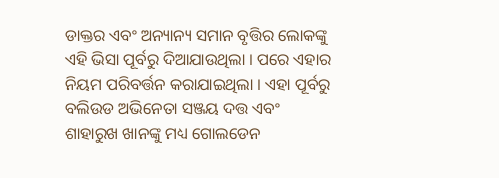ଡାକ୍ତର ଏବଂ ଅନ୍ୟାନ୍ୟ ସମାନ ବୃତ୍ତିର ଲୋକଙ୍କୁ ଏହି ଭିସା ପୂର୍ବରୁ ଦିଆଯାଉଥିଲା । ପରେ ଏହାର ନିୟମ ପରିବର୍ତ୍ତନ କରାଯାଇଥିଲା । ଏହା ପୂର୍ବରୁ ବଲିଉଡ ଅଭିନେତା ସଞ୍ଜୟ ଦତ୍ତ ଏବଂ ଶାହାରୁଖ ଖାନଙ୍କୁ ମଧ୍ୟ ଗୋଲଡେନ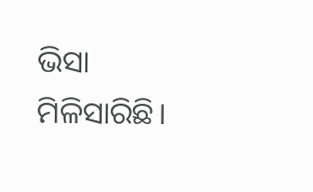ଭିସା ମିଳିସାରିଛି।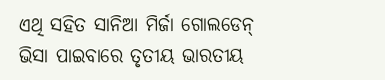ଏଥି ସହିତ ସାନିଆ ମିର୍ଜା ଗୋଲଡେନ୍ ଭିସା ପାଇବାରେ ତୃତୀୟ ଭାରତୀୟ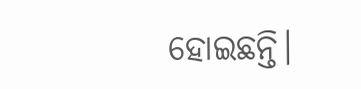ହୋଇଛନ୍ତି।